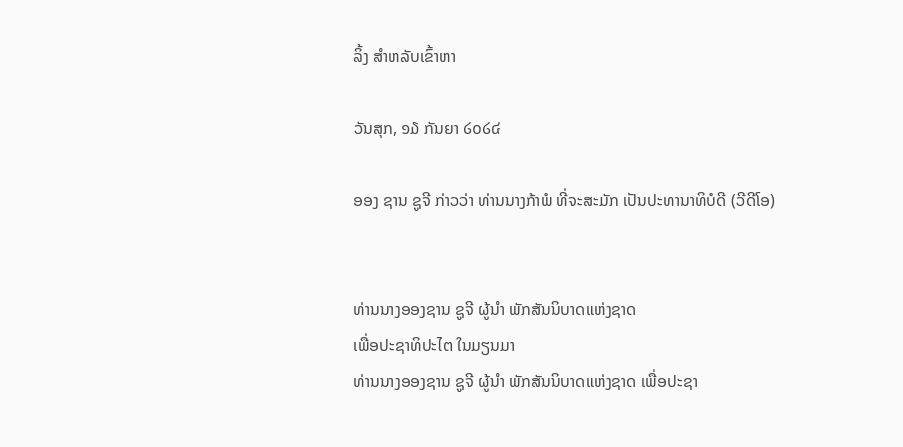ລິ້ງ ສຳຫລັບເຂົ້າຫາ

ວັນສຸກ, ໑໓ ກັນຍາ ໒໐໒໔

ອອງ ຊານ ຊູຈີ ກ່າວວ່າ ທ່ານນາງກ້າພໍ ທີ່ຈະສະມັກ ເປັນປະທານາທິບໍດີ (ວີດີໂອ)


ທ່ານນາງອອງຊານ ຊູຈີ ຜູ້ນໍາ ພັກສັນນິບາດແຫ່ງຊາດ
ເພື່ອປະຊາທິປະໄຕ ໃນມຽນມາ
ທ່ານນາງອອງຊານ ຊູຈີ ຜູ້ນໍາ ພັກສັນນິບາດແຫ່ງຊາດ ເພື່ອປະຊາ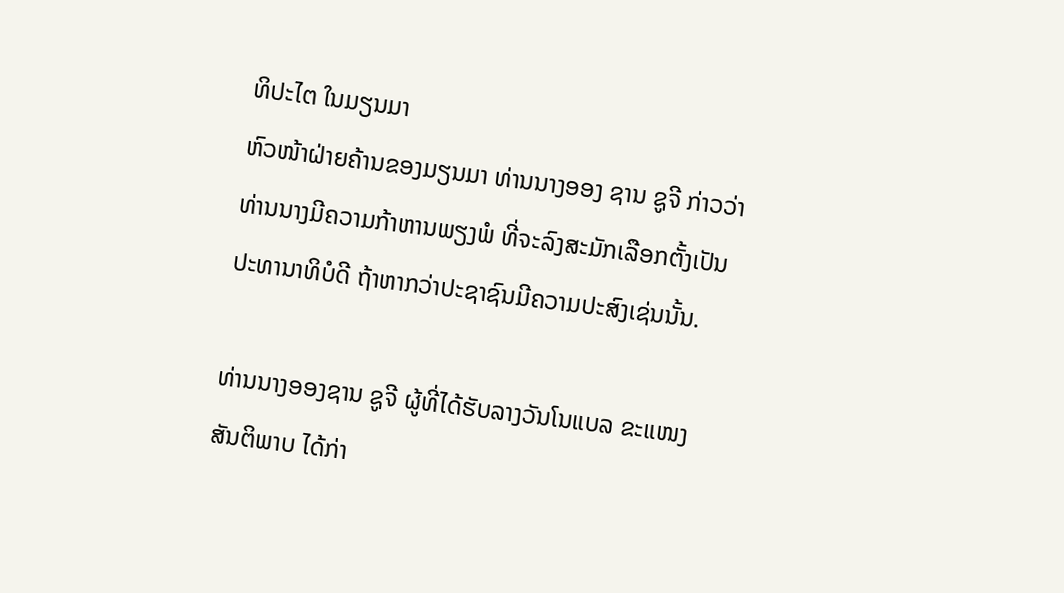ທິປະໄຕ ໃນມຽນມາ
ຫົວໜ້າຝ່າຍຄ້ານຂອງມຽນມາ ທ່ານນາງອອງ ຊານ ຊູຈີ ກ່າວວ່າ
ທ່ານນາງມີຄວາມກ້າຫານພຽງພໍ ທີ່ຈະລົງສະມັກເລືອກຕັ້ງເປັນ
ປະທານາທິບໍດີ ຖ້າຫາກວ່າປະຊາຊົນມີຄວາມປະສົງເຊ່ນນັ້ນ.

ທ່ານນາງອອງຊານ ຊູຈີ ຜູ້ທີ່ໄດ້ຮັບລາງວັນໂນແບລ ຂະແໜງ
ສັນຕິພາບ ໄດ້ກ່າ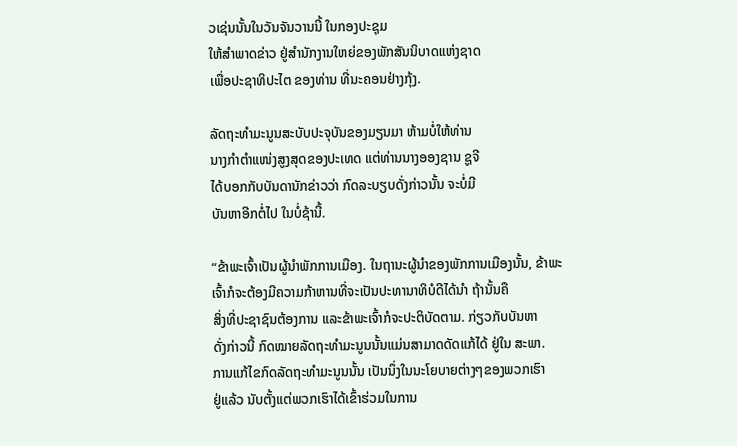ວເຊ່ນນັ້ນໃນວັນຈັນວານນີ້ ໃນກອງປະຊຸມ
ໃຫ້ສໍາພາດຂ່າວ ຢູ່ສໍານັກງານໃຫຍ່ຂອງພັກສັນນິບາດແຫ່ງຊາດ
ເພື່ອປະຊາທິປະໄຕ ຂອງທ່ານ ທີ່ນະຄອນຢ່າງກຸ້ງ.

ລັດຖະທໍາມະນູນສະບັບປະຈຸບັນຂອງມຽນມາ ຫ້າມບໍ່ໃຫ້ທ່ານ
ນາງກໍາຕໍາແໜ່ງສູງສຸດຂອງປະເທດ ແຕ່ທ່ານນາງອອງຊານ ຊູຈີ
ໄດ້ບອກກັບບັນດານັກຂ່າວວ່າ ກົດລະບຽບດັ່ງກ່າວນັ້ນ ຈະບໍ່ມີ
ບັນຫາອີກຕໍ່ໄປ ໃນບໍ່ຊ້ານີ້.

“ຂ້າພະເຈົ້າເປັນຜູ້ນໍາພັກການເມືອງ. ໃນຖານະຜູ້ນໍາຂອງພັກການເມືອງນັ້ນ, ຂ້າພະເຈົ້າກໍຈະຕ້ອງມີຄວາມກ້າຫານທີ່ຈະເປັນປະທານາທິບໍດີໄດ້ນໍາ ຖ້ານັ້ນຄື
ສິ່ງທີ່ປະຊາຊົນຕ້ອງການ ແລະຂ້າພະເຈົ້າກໍຈະປະຕິບັດຕາມ. ກ່ຽວກັບບັນຫາ
ດັ່ງກ່າວນີ້ ກົດໝາຍລັດຖະທໍາມະນູນນັ້ນແມ່ນສາມາດດັດແກ້ໄດ້ ຢູ່ໃນ ສະພາ.
ການແກ້ໄຂກົດລັດຖະທໍາມະນູນນັ້ນ ເປັນນຶ່ງໃນນະໂຍບາຍຕ່າງໆຂອງພວກເຮົາ
ຢູ່ແລ້ວ ນັບຕັ້ງແຕ່ພວກເຮົາໄດ້ເຂົ້າຮ່ວມໃນການ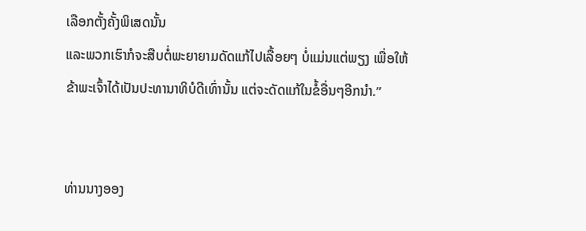ເລືອກຕັ້ງຄັ້ງພິເສດນັ້ນ
ແລະພວກເຮົາກໍຈະສືບຕໍ່ພະຍາຍາມດັດແກ້ໄປເລື້ອຍໆ ບໍ່ແມ່ນແຕ່ພຽງ ເພື່ອໃຫ້
ຂ້າພະເຈົ້າໄດ້ເປັນປະທານາທິບໍດີເທົ່ານັ້ນ ແຕ່ຈະດັດແກ້ໃນຂໍ້ອື່ນໆອີກນໍາ.”


ທ່ານນາງອອງ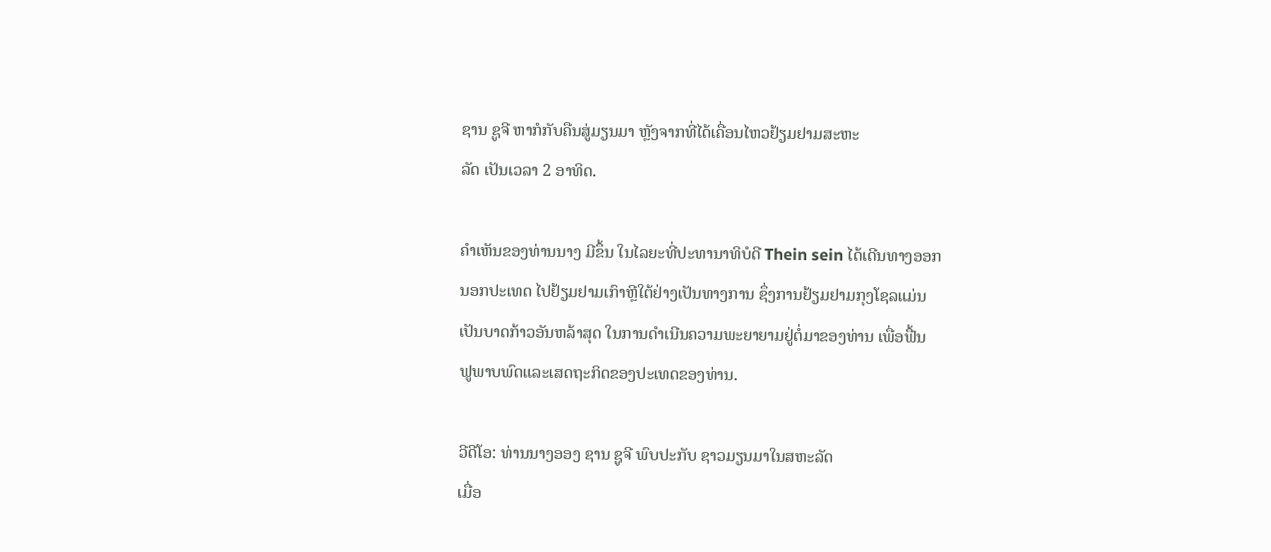ຊານ ຊູຈີ ຫາກໍກັບຄືນສູ່ມຽນມາ ຫຼັງຈາກທີ່ໄດ້ເຄື່ອນໄຫວຢ້ຽມຢາມສະຫະ
ລັດ ເປັນເວລາ 2 ອາທິດ.

ຄໍາເຫັນຂອງທ່ານນາງ ມີຂຶ້ນ ໃນໄລຍະທີ່ປະທານາທິບໍດີ Thein sein ໄດ້ເດີນທາງອອກ
ນອກປະເທດ ໄປຢ້ຽມຢາມເກົາຫຼີໃຕ້ຢ່າງເປັນທາງການ ຊຶ່ງການຢ້ຽມຢາມກຸງໂຊລແມ່ນ
ເປັນບາດກ້າວອັນຫລ້າສຸດ ໃນການດໍາເນີນຄວາມພະຍາຍາມຢູ່ຕໍ່ມາຂອງທ່ານ ເພື່ອຟື້ນ
ຟູພາບພົດແລະເສດຖະກິດຂອງປະເທດຂອງທ່ານ.

ວີດີໂອ: ທ່ານນາງອອງ ຊານ ຊູຈີ ພົບປະກັບ ຊາວມຽນມາໃນສຫະລັດ
ເມື່ອ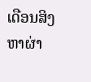ເດືອນສິງຫາຜ່າ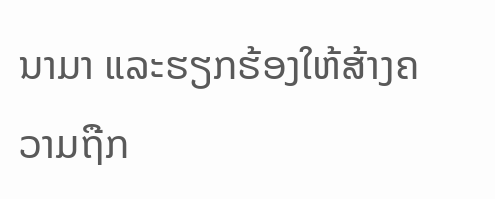ນາມາ ແລະຮຽກຮ້ອງໃຫ້ສ້າງຄວາມຖືກ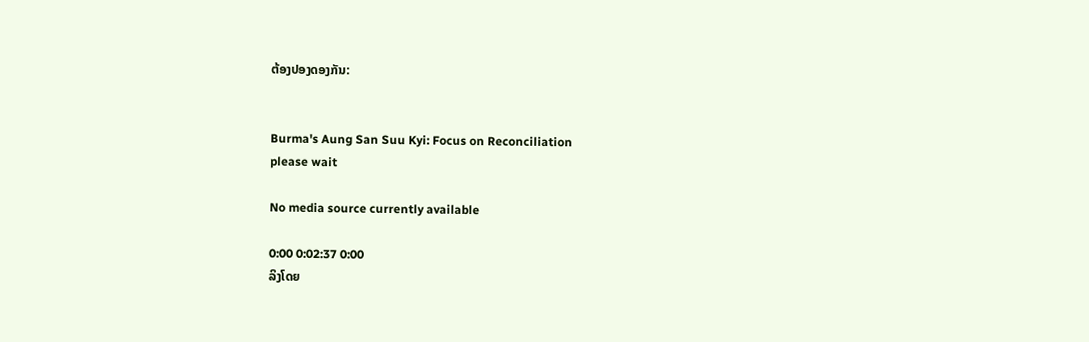ຕ້ອງປອງດອງກັນ:


Burma's Aung San Suu Kyi: Focus on Reconciliation
please wait

No media source currently available

0:00 0:02:37 0:00
ລິງໂດຍ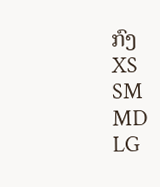ກົງ
XS
SM
MD
LG